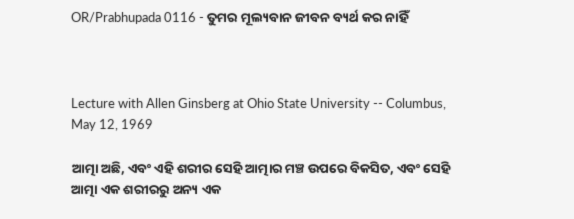OR/Prabhupada 0116 - ତୁମର ମୂଲ୍ୟବାନ ଜୀବନ ବ୍ୟର୍ଥ କର ନାହିଁ



Lecture with Allen Ginsberg at Ohio State University -- Columbus, May 12, 1969

ଆତ୍ମା ଅଛି, ଏବଂ ଏହି ଶରୀର ସେହି ଆତ୍ମାର ମଞ୍ଚ ଉପରେ ବିକସିତ, ଏବଂ ସେହି ଆତ୍ମା ଏକ ଶରୀରରୁ ଅନ୍ୟ ଏକ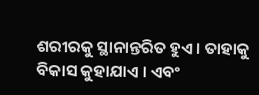ଶରୀରକୁ ସ୍ଥାନାନ୍ତରିତ ହୁଏ । ତାହାକୁ ବିକାସ କୁହାଯାଏ । ଏବଂ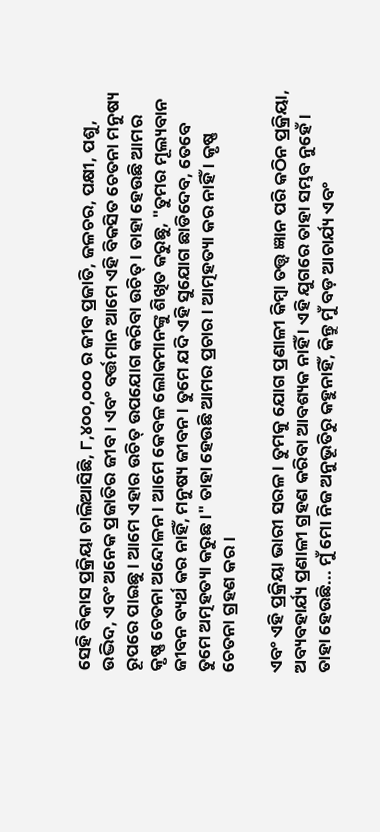ସେହି ବିକାସ ପ୍ରକ୍ରିୟା ଚାଲିଆସିଛି, ୮,୪୦୦,୦୦୦ ର ଜୀବ ପ୍ରଜାତି, ଜଳଚର, ପକ୍ଷୀ, ପଶୁ, ଉଦ୍ଭିଦ, ଏବଂ ଅନେକ ପ୍ରଜାତିର ଜୀବ । ଏବଂ ବର୍ତ୍ତମାନ ଆମେ ଏହି ବିକସିତ ଚେତନା ମନୁଷ୍ୟ ରୂପରେ ପାଇଛୁ । ଆମେ ଏହାର ଉଚିତ୍ ଉପଯୋଗ କରିବା ଉଚିତ୍ । ତାହା ହେଉଛି ଆମର କୃଷ୍ଣ ଚେତନା ଅନ୍ଦୋଳନ । ଆମେ କେବଳ ଲୋକମାନଙ୍କୁ ଶିଖିତ କରୁଛୁ, "ତୁମର ମୂଲ୍ୟବାନ ଜୀବନ ବ୍ୟର୍ଥ କର ନାହିଁ, ମନୁଷ୍ୟ ଜୀବନ । ତୁମେ ଯଦି ଏହି ସୁଯୋଗ ଛାଡିଦେବ, ତେବେ ତୁମେ ଅତ୍ମହତ୍ୟା କରୁଛ ।" ତାହା ହେଉଛି ଆମର ପ୍ରଚାର । ଆତ୍ମହତ୍ୟା କର ନାହିଁ । କୃଷ୍ଣ ଚେତନା ଗ୍ରହଣ କର ।

ଏବଂ ଏହି ପ୍ରକ୍ରିୟା ଭାରୀ ସରଳ । ତୁମକୁ ଯୋଗ ପ୍ରଣାଳୀ କିମ୍ଵା ତତ୍ତ୍ଵ ଜ୍ଞାନ ପରି କଠିନ ପ୍ରକ୍ରିୟା, ଅବ୍ୟବହାର୍ଯ୍ୟ ପ୍ରଣାଳୀ ଗ୍ରହଣ କରିବା ଆବଶ୍ୟକ ନାହିଁ । ଏହି ଯୁଗରେ ତାହା ସମ୍ଭବ ନୁହେଁ । ତାହା ହେଉଛି... ମୁଁ ମୋ ନିଜ ଅନୁଭୂତିରୁ କହୁନାହିଁ, କିନ୍ତୁ ମୁଁ ବଡ଼ ଆଚାର୍ଯ୍ୟ ଏବଂ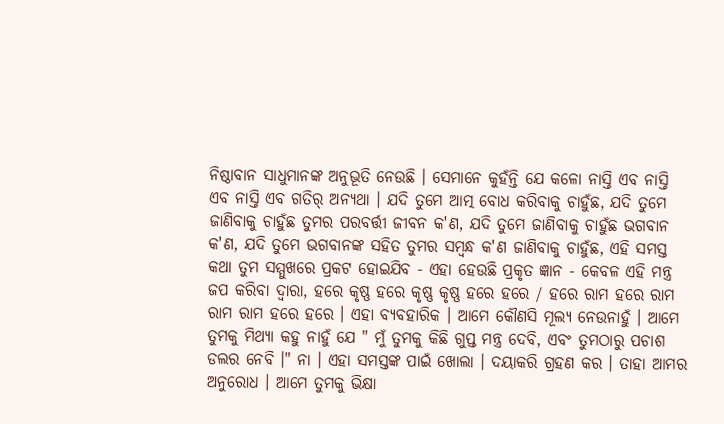ନିଷ୍ଠାବାନ ସାଧୁମାନଙ୍କ ଅନୁଭୂତି ନେଉଛି । ସେମାନେ କୁହଁନ୍ତି ଯେ କଳୋ ନାସ୍ତି ଏବ ନାସ୍ତି ଏବ ନାସ୍ତି ଏବ ଗତିର୍ ଅନ୍ୟଥା । ଯଦି ତୁମେ ଆତ୍ମ ବୋଧ କରିବାକୁ ଚାହୁଁଛ, ଯଦି ତୁମେ ଜାଣିବାକୁ ଚାହୁଁଛ ତୁମର ପରବର୍ତ୍ତୀ ଜୀବନ କ'ଣ, ଯଦି ତୁମେ ଜାଣିବାକୁ ଚାହୁଁଛ ଭଗବାନ କ'ଣ, ଯଦି ତୁମେ ଭଗବାନଙ୍କ ସହିତ ତୁମର ସମ୍ଵନ୍ଧ କ'ଣ ଜାଣିବାକୁ ଚାହୁଁଛ, ଏହି ସମସ୍ତ କଥା ତୁମ ସମ୍ମୁଖରେ ପ୍ରକଟ ହୋଇଯିବ - ଏହା ହେଉଛି ପ୍ରକୃତ ଜ୍ଞାନ - କେବଳ ଏହି ମନ୍ତ୍ର ଜପ କରିବା ଦ୍ଵାରା, ହରେ କୃଷ୍ଣ ହରେ କୃଷ୍ଣ କୃଷ୍ଣ ହରେ ହରେ / ହରେ ରାମ ହରେ ରାମ ରାମ ରାମ ହରେ ହରେ । ଏହା ବ୍ୟବହାରିକ । ଆମେ କୌଣସି ମୂଲ୍ୟ ନେଉନାହୁଁ । ଆମେ ତୁମକୁ ମିଥ୍ୟା କହୁ ନାହୁଁ ଯେ " ମୁଁ ତୁମକୁ କିଛି ଗୁପ୍ତ ମନ୍ତ୍ର ଦେବି, ଏବଂ ତୁମଠାରୁ ପଚାଶ ଡଲର ନେବି ।" ନା । ଏହା ସମସ୍ତଙ୍କ ପାଇଁ ଖୋଲା । ଦୟାକରି ଗ୍ରହଣ କର । ତାହା ଆମର ଅନୁରୋଧ । ଆମେ ତୁମକୁ ଭିକ୍ଷା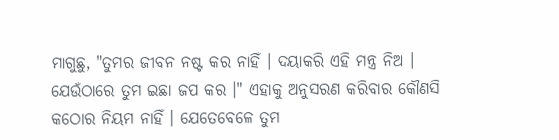ମାଗୁଛୁ, "ତୁମର ଜୀବନ ନଷ୍ଟ କର ନାହିଁ । ଦୟାକରି ଏହି ମନ୍ତ୍ର ନିଅ । ଯେଉଁଠାରେ ତୁମ ଇଛା ଜପ କର ।" ଏହାକୁ ଅନୁସରଣ କରିବାର କୌଣସି କଠୋର ନିୟମ ନାହିଁ । ଯେତେବେଳେ ତୁମ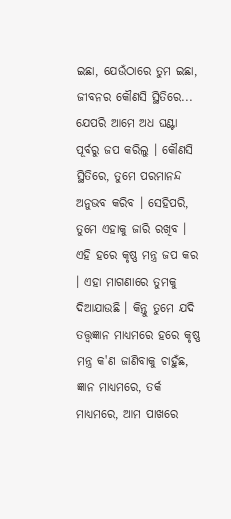ଇଛା, ଯେଉଁଠାରେ ତୁମ ଇଛା, ଜୀବନର କୌଣସି ସ୍ଥିତିରେ... ଯେପରି ଆମେ ଅଧ ଘଣ୍ଟା ପୂର୍ବରୁ ଜପ କରିଲୁ । କୌଣସି ସ୍ଥିତିରେ, ତୁମେ ପରମାନନ୍ଦ ଅନୁଭବ କରିବ । ସେହିପରି, ତୁମେ ଏହାକୁ ଜାରି ରଖିବ । ଏହି ହରେ କୃଷ୍ଣ ମନ୍ତ୍ର ଜପ କର । ଏହା ମାଗଣାରେ ତୁମକୁ ଦିଆଯାଉଛି । କିନ୍ତୁ ତୁମେ ଯଦି ତତ୍ତ୍ଵଜ୍ଞାନ ମାଧ୍ୟମରେ ହରେ କୃଷ୍ଣ ମନ୍ତ୍ର କ'ଣ ଜାଣିବାକୁ ଚାହୁଁଛ, ଜ୍ଞାନ ମାଧ୍ୟମରେ, ତର୍କ ମାଧ୍ୟମରେ, ଆମ ପାଖରେ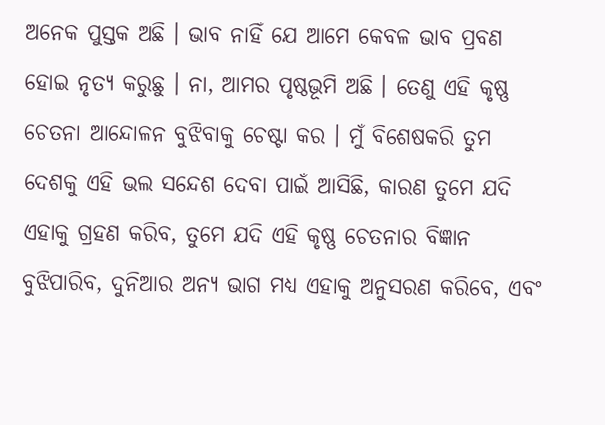ଅନେକ ପୁସ୍ତକ ଅଛି । ଭାବ ନାହିଁ ଯେ ଆମେ କେବଳ ଭାବ ପ୍ରବଣ ହୋଇ ନୃତ୍ୟ କରୁଛୁ । ନା, ଆମର ପୃଷ୍ଠଭୂମି ଅଛି । ତେଣୁ ଏହି କୃଷ୍ଣ ଚେତନା ଆନ୍ଦୋଳନ ବୁଝିବାକୁ ଚେଷ୍ଟା କର । ମୁଁ ବିଶେଷକରି ତୁମ ଦେଶକୁ ଏହି ଭଲ ସନ୍ଦେଶ ଦେବା ପାଇଁ ଆସିଛି, କାରଣ ତୁମେ ଯଦି ଏହାକୁ ଗ୍ରହଣ କରିବ, ତୁମେ ଯଦି ଏହି କୃଷ୍ଣ ଚେତନାର ବିଜ୍ଞାନ ବୁଝିପାରିବ, ଦୁନିଆର ଅନ୍ୟ ଭାଗ ମଧ୍ୟ ଏହାକୁ ଅନୁସରଣ କରିବେ, ଏବଂ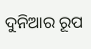ଦୁନିଆର ରୂପ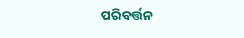ପରିବର୍ତ୍ତନ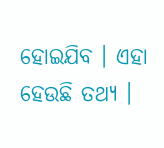ହୋଇଯିବ । ଏହା ହେଉଛି ତଥ୍ୟ ।